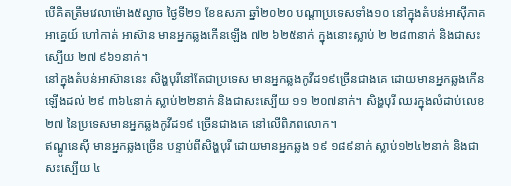បើគិតត្រឹមវេលាម៉ោង៥ល្ងាច ថ្ងៃទី២១ ខែឧសភា ឆ្នាំ២០២០ បណ្ដាប្រទេសទាំង១០ នៅក្នុងតំបន់អាស៊ីភាគអាគ្នេយ៍ ហៅកាត់ អាស៊ាន មានអ្នកឆ្លងកើនឡើង ៧២ ៦២៥នាក់ ក្នុងនោះស្លាប់ ២ ២៨៣នាក់ និងជាសះស្បើយ ២៧ ៩៦១នាក់។
នៅក្នុងតំបន់អាស៊ាននេះ សិង្ហបុរីនៅតែជាប្រទេស មានអ្នកឆ្លងកូវីដ១៩ច្រើនជាងគេ ដោយមានអ្នកឆ្លងកើនឡើងដល់ ២៩ ៣៦៤នាក់ ស្លាប់២២នាក់ និងជាសះស្បើយ ១១ ២០៧នាក់។ សិង្ហបុរី ឈរក្នុងលំដាប់លេខ២៧ នៃប្រទេសមានអ្នកឆ្លងកូវីដ១៩ ច្រើនជាងគេ នៅលើពិភពលោក។
ឥណ្ឌូនេស៊ី មានអ្នកឆ្លងច្រើន បន្ទាប់ពីសិង្ហបុរី ដោយមានអ្នកឆ្លង ១៩ ១៨៩នាក់ ស្លាប់១២៤២នាក់ និងជាសះស្បើយ ៤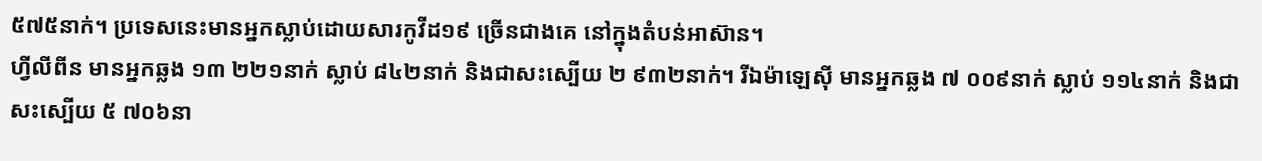៥៧៥នាក់។ ប្រទេសនេះមានអ្នកស្លាប់ដោយសារកូវីដ១៩ ច្រើនជាងគេ នៅក្នុងតំបន់អាស៊ាន។
ហ្វីលីពីន មានអ្នកឆ្លង ១៣ ២២១នាក់ ស្លាប់ ៨៤២នាក់ និងជាសះស្បើយ ២ ៩៣២នាក់។ រីឯម៉ាឡេស៊ី មានអ្នកឆ្លង ៧ ០០៩នាក់ ស្លាប់ ១១៤នាក់ និងជាសះស្បើយ ៥ ៧០៦នា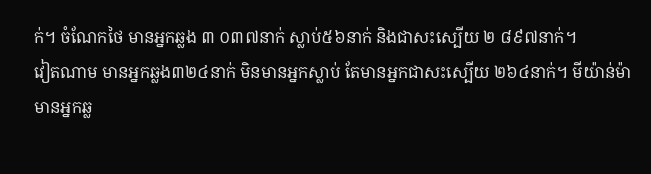ក់។ ចំណែកថៃ មានអ្នកឆ្លង ៣ ០៣៧នាក់ ស្លាប់៥៦នាក់ និងជាសះស្បើយ ២ ៨៩៧នាក់។
វៀតណាម មានអ្នកឆ្លង៣២៤នាក់ មិនមានអ្នកស្លាប់ តែមានអ្នកជាសះស្បើយ ២៦៤នាក់។ មីយ៉ាន់ម៉ា មានអ្នកឆ្ល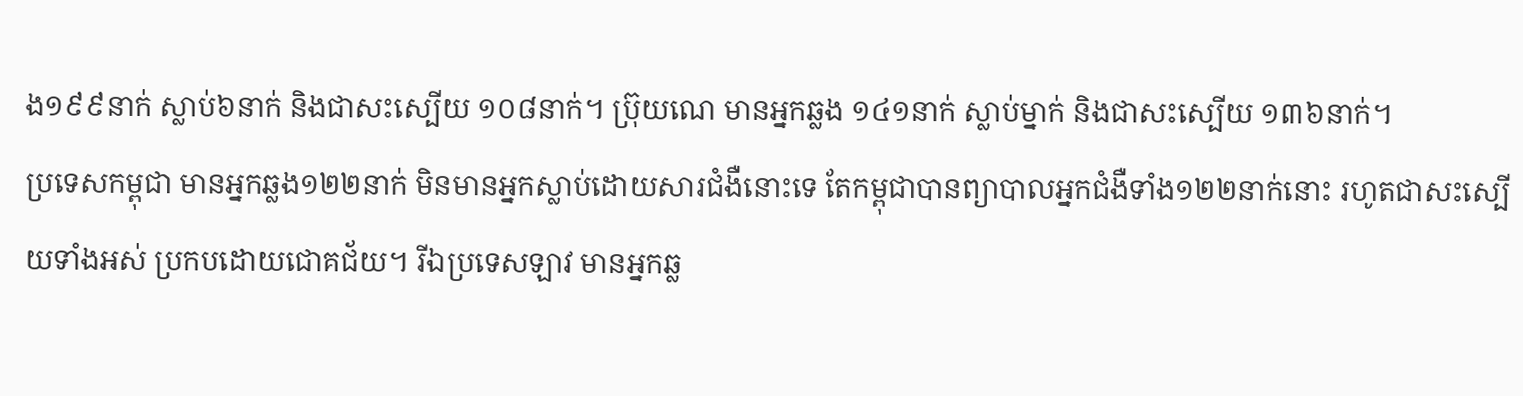ង១៩៩នាក់ ស្លាប់៦នាក់ និងជាសះស្បើយ ១០៨នាក់។ ប្រ៊ុយណេ មានអ្នកឆ្លង ១៤១នាក់ ស្លាប់ម្នាក់ និងជាសះស្បើយ ១៣៦នាក់។
ប្រទេសកម្ពុជា មានអ្នកឆ្លង១២២នាក់ មិនមានអ្នកស្លាប់ដោយសារជំងឺនោះទេ តែកម្ពុជាបានព្យាបាលអ្នកជំងឺទាំង១២២នាក់នោះ រហូតជាសះស្បើយទាំងអស់ ប្រកបដោយជោគជ័យ។ រីឯប្រទេសឡាវ មានអ្នកឆ្ល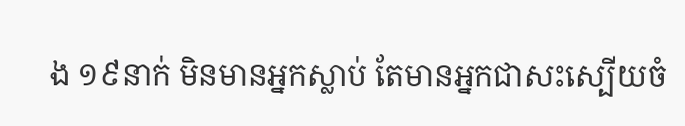ង ១៩នាក់ មិនមានអ្នកស្លាប់ តែមានអ្នកជាសះស្បើយចំ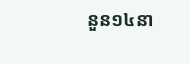នួន១៤នា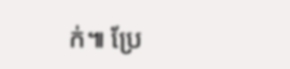ក់៕ ប្រែ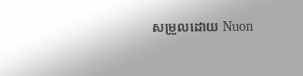សម្រួលដោយ Nuon